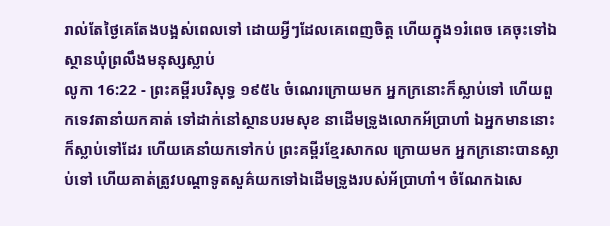រាល់តែថ្ងៃគេតែងបង្អស់ពេលទៅ ដោយអ្វីៗដែលគេពេញចិត្ត ហើយក្នុង១រំពេច គេចុះទៅឯស្ថានឃុំព្រលឹងមនុស្សស្លាប់
លូកា 16:22 - ព្រះគម្ពីរបរិសុទ្ធ ១៩៥៤ ចំណេរក្រោយមក អ្នកក្រនោះក៏ស្លាប់ទៅ ហើយពួកទេវតានាំយកគាត់ ទៅដាក់នៅស្ថានបរមសុខ នាដើមទ្រូងលោកអ័ប្រាហាំ ឯអ្នកមាននោះ ក៏ស្លាប់ទៅដែរ ហើយគេនាំយកទៅកប់ ព្រះគម្ពីរខ្មែរសាកល ក្រោយមក អ្នកក្រនោះបានស្លាប់ទៅ ហើយគាត់ត្រូវបណ្ដាទូតសួគ៌យកទៅឯដើមទ្រូងរបស់អ័ប្រាហាំ។ ចំណែកឯសេ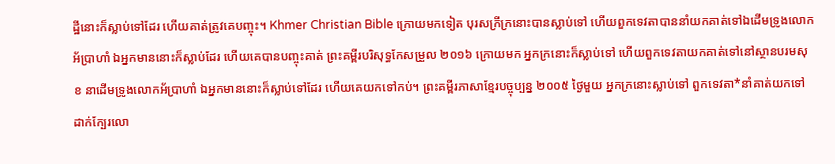ដ្ឋីនោះក៏ស្លាប់ទៅដែរ ហើយគាត់ត្រូវគេបញ្ចុះ។ Khmer Christian Bible ក្រោយមកទៀត បុរសក្រីក្រនោះបានស្លាប់ទៅ ហើយពួកទេវតាបាននាំយកគាត់ទៅឯដើមទ្រូងលោកអ័ប្រាហាំ ឯអ្នកមាននោះក៏ស្លាប់ដែរ ហើយគេបានបញ្ចុះគាត់ ព្រះគម្ពីរបរិសុទ្ធកែសម្រួល ២០១៦ ក្រោយមក អ្នកក្រនោះក៏ស្លាប់ទៅ ហើយពួកទេវតាយកគាត់ទៅនៅស្ថានបរមសុខ នាដើមទ្រូងលោកអ័ប្រាហាំ ឯអ្នកមាននោះក៏ស្លាប់ទៅដែរ ហើយគេយកទៅកប់។ ព្រះគម្ពីរភាសាខ្មែរបច្ចុប្បន្ន ២០០៥ ថ្ងៃមួយ អ្នកក្រនោះស្លាប់ទៅ ពួកទេវតា*នាំគាត់យកទៅដាក់ក្បែរលោ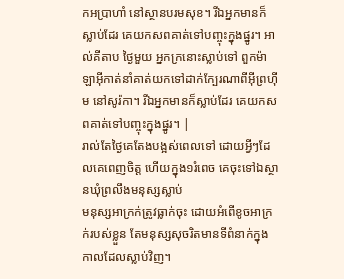កអប្រាហាំ នៅស្ថានបរមសុខ។ រីឯអ្នកមានក៏ស្លាប់ដែរ គេយកសពគាត់ទៅបញ្ចុះក្នុងផ្នូរ។ អាល់គីតាប ថ្ងៃមួយ អ្នកក្រនោះស្លាប់ទៅ ពួកម៉ាឡាអ៊ីកាត់នាំគាត់យកទៅដាក់ក្បែរណាពីអ៊ីព្រហ៊ីម នៅសូរ៉កា។ រីឯអ្នកមានក៏ស្លាប់ដែរ គេយកសពគាត់ទៅបញ្ចុះក្នុងផ្នូរ។ |
រាល់តែថ្ងៃគេតែងបង្អស់ពេលទៅ ដោយអ្វីៗដែលគេពេញចិត្ត ហើយក្នុង១រំពេច គេចុះទៅឯស្ថានឃុំព្រលឹងមនុស្សស្លាប់
មនុស្សអាក្រក់ត្រូវធ្លាក់ចុះ ដោយអំពើខូចអាក្រក់របស់ខ្លួន តែមនុស្សសុចរិតមានទីពំនាក់ក្នុងកាលដែលស្លាប់វិញ។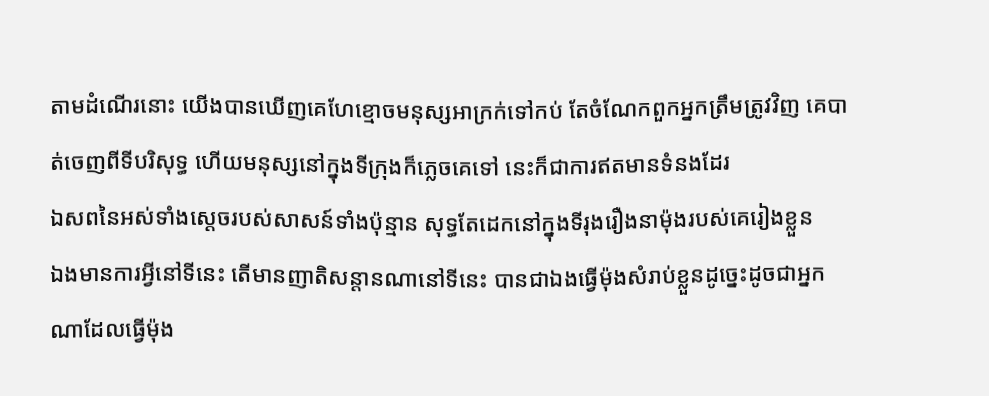តាមដំណើរនោះ យើងបានឃើញគេហែខ្មោចមនុស្សអាក្រក់ទៅកប់ តែចំណែកពួកអ្នកត្រឹមត្រូវវិញ គេបាត់ចេញពីទីបរិសុទ្ធ ហើយមនុស្សនៅក្នុងទីក្រុងក៏ភ្លេចគេទៅ នេះក៏ជាការឥតមានទំនងដែរ
ឯសពនៃអស់ទាំងស្តេចរបស់សាសន៍ទាំងប៉ុន្មាន សុទ្ធតែដេកនៅក្នុងទីរុងរឿងនាម៉ុងរបស់គេរៀងខ្លួន
ឯងមានការអ្វីនៅទីនេះ តើមានញាតិសន្តានណានៅទីនេះ បានជាឯងធ្វើម៉ុងសំរាប់ខ្លួនដូច្នេះដូចជាអ្នកណាដែលធ្វើម៉ុង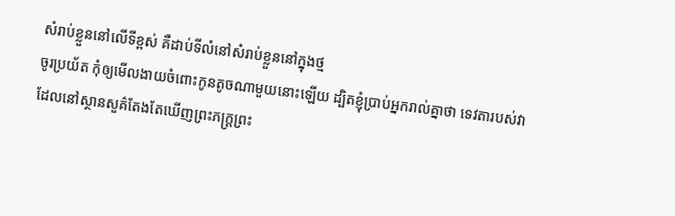សំរាប់ខ្លួននៅលើទីខ្ពស់ គឺដាប់ទីលំនៅសំរាប់ខ្លួននៅក្នុងថ្ម
ចូរប្រយ័ត កុំឲ្យមើលងាយចំពោះកូនតូចណាមួយនោះឡើយ ដ្បិតខ្ញុំប្រាប់អ្នករាល់គ្នាថា ទេវតារបស់វា ដែលនៅស្ថានសួគ៌តែងតែឃើញព្រះភក្ត្រព្រះ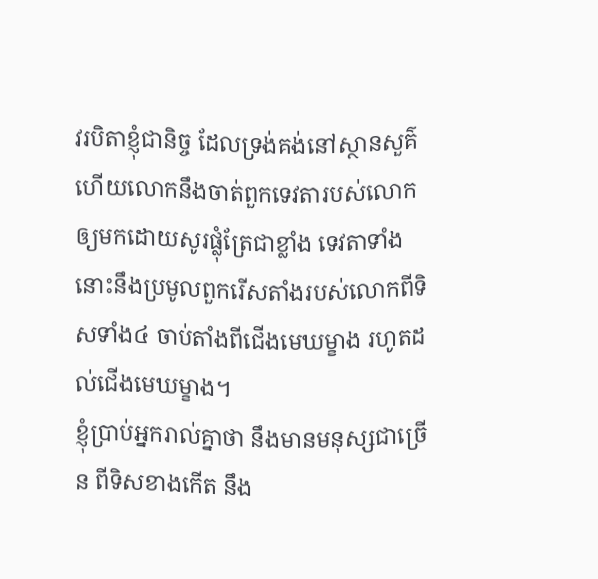វរបិតាខ្ញុំជានិច្ច ដែលទ្រង់គង់នៅស្ថានសួគ៌
ហើយលោកនឹងចាត់ពួកទេវតារបស់លោក ឲ្យមកដោយសូរផ្លុំត្រែជាខ្លាំង ទេវតាទាំងនោះនឹងប្រមូលពួករើសតាំងរបស់លោកពីទិសទាំង៤ ចាប់តាំងពីជើងមេឃម្ខាង រហូតដល់ជើងមេឃម្ខាង។
ខ្ញុំប្រាប់អ្នករាល់គ្នាថា នឹងមានមនុស្សជាច្រើន ពីទិសខាងកើត នឹង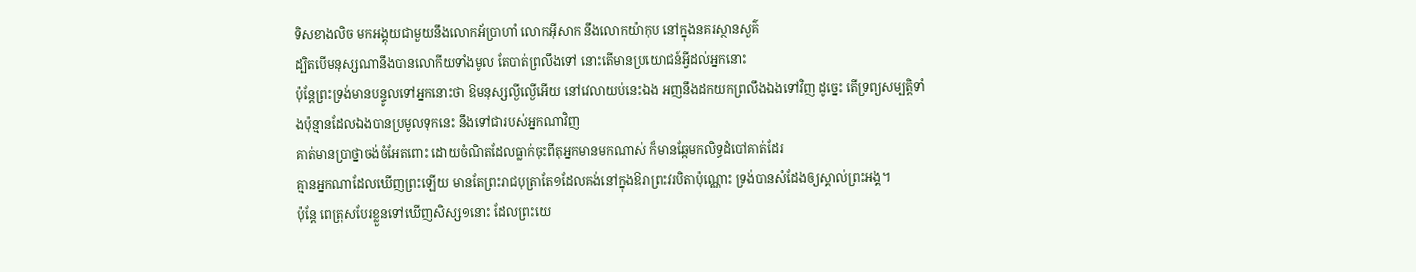ទិសខាងលិច មកអង្គុយជាមួយនឹងលោកអ័ប្រាហាំ លោកអ៊ីសាក នឹងលោកយ៉ាកុប នៅក្នុងនគរស្ថានសួគ៌
ដ្បិតបើមនុស្សណានឹងបានលោកីយទាំងមូល តែបាត់ព្រលឹងទៅ នោះតើមានប្រយោជន៍អ្វីដល់អ្នកនោះ
ប៉ុន្តែព្រះទ្រង់មានបន្ទូលទៅអ្នកនោះថា ឱមនុស្សល្ងីល្ងើអើយ នៅវេលាយប់នេះឯង អញនឹងដកយកព្រលឹងឯងទៅវិញ ដូច្នេះ តើទ្រព្យសម្បត្តិទាំងប៉ុន្មានដែលឯងបានប្រមូលទុកនេះ នឹងទៅជារបស់អ្នកណាវិញ
គាត់មានប្រាថ្នាចង់ចំអែតពោះ ដោយចំណិតដែលធ្លាក់ចុះពីតុអ្នកមានមកណាស់ ក៏មានឆ្កែមកលិទ្ធដំបៅគាត់ដែរ
គ្មានអ្នកណាដែលឃើញព្រះឡើយ មានតែព្រះរាជបុត្រាតែ១ដែលគង់នៅក្នុងឱរាព្រះវរបិតាប៉ុណ្ណោះ ទ្រង់បានសំដែងឲ្យស្គាល់ព្រះអង្គ។
ប៉ុន្តែ ពេត្រុសបែរខ្លួនទៅឃើញសិស្ស១នោះ ដែលព្រះយេ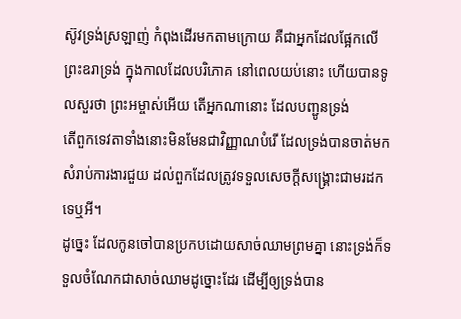ស៊ូវទ្រង់ស្រឡាញ់ កំពុងដើរមកតាមក្រោយ គឺជាអ្នកដែលផ្អែកលើព្រះឧរាទ្រង់ ក្នុងកាលដែលបរិភោគ នៅពេលយប់នោះ ហើយបានទូលសួរថា ព្រះអម្ចាស់អើយ តើអ្នកណានោះ ដែលបញ្ជូនទ្រង់
តើពួកទេវតាទាំងនោះមិនមែនជាវិញ្ញាណបំរើ ដែលទ្រង់បានចាត់មក សំរាប់ការងារជួយ ដល់ពួកដែលត្រូវទទួលសេចក្ដីសង្គ្រោះជាមរដកទេឬអី។
ដូច្នេះ ដែលកូនចៅបានប្រកបដោយសាច់ឈាមព្រមគ្នា នោះទ្រង់ក៏ទទួលចំណែកជាសាច់ឈាមដូច្នោះដែរ ដើម្បីឲ្យទ្រង់បាន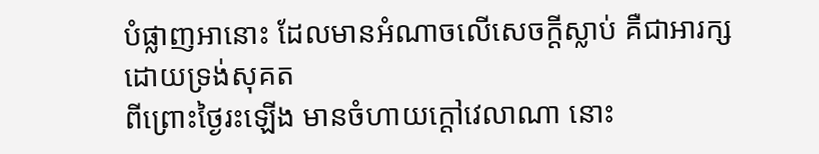បំផ្លាញអានោះ ដែលមានអំណាចលើសេចក្ដីស្លាប់ គឺជាអារក្ស ដោយទ្រង់សុគត
ពីព្រោះថ្ងៃរះឡើង មានចំហាយក្តៅវេលាណា នោះ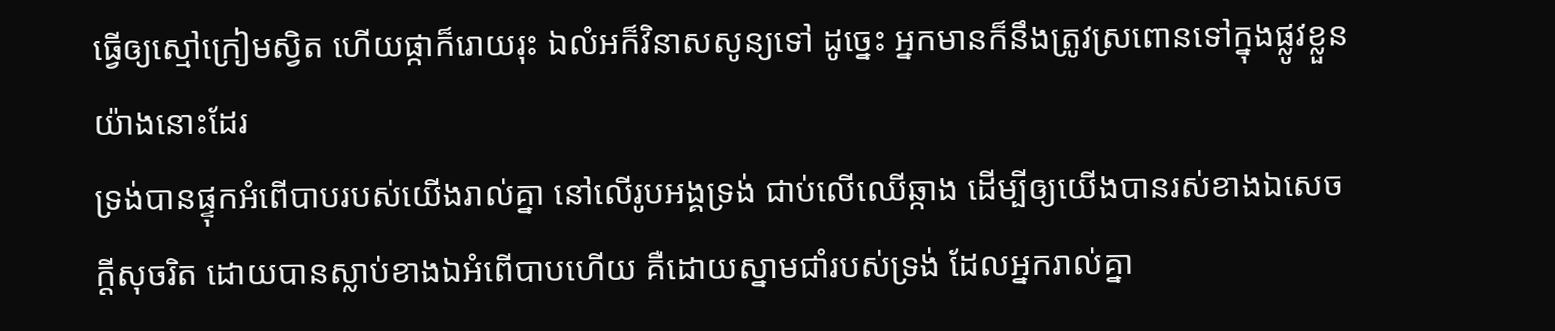ធ្វើឲ្យស្មៅក្រៀមស្វិត ហើយផ្កាក៏រោយរុះ ឯលំអក៏វិនាសសូន្យទៅ ដូច្នេះ អ្នកមានក៏នឹងត្រូវស្រពោនទៅក្នុងផ្លូវខ្លួនយ៉ាងនោះដែរ
ទ្រង់បានផ្ទុកអំពើបាបរបស់យើងរាល់គ្នា នៅលើរូបអង្គទ្រង់ ជាប់លើឈើឆ្កាង ដើម្បីឲ្យយើងបានរស់ខាងឯសេចក្ដីសុចរិត ដោយបានស្លាប់ខាងឯអំពើបាបហើយ គឺដោយស្នាមជាំរបស់ទ្រង់ ដែលអ្នករាល់គ្នា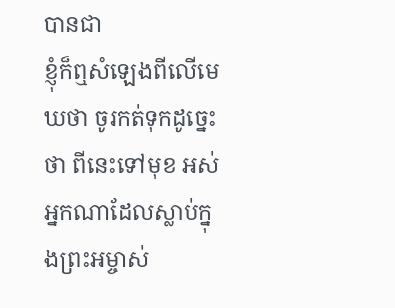បានជា
ខ្ញុំក៏ឮសំឡេងពីលើមេឃថា ចូរកត់ទុកដូច្នេះថា ពីនេះទៅមុខ អស់អ្នកណាដែលស្លាប់ក្នុងព្រះអម្ចាស់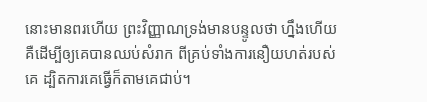នោះមានពរហើយ ព្រះវិញ្ញាណទ្រង់មានបន្ទូលថា ហ្នឹងហើយ គឺដើម្បីឲ្យគេបានឈប់សំរាក ពីគ្រប់ទាំងការនឿយហត់របស់គេ ដ្បិតការគេធ្វើក៏តាមគេជាប់។